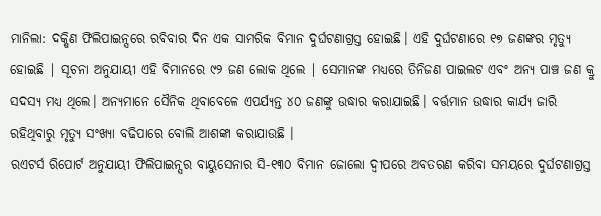ମାନିଲା: ଦକ୍ଷିଣ ଫିଲିପାଇନ୍ସରେ ରବିବାର ଦିନ ଏକ ସାମରିକ ବିମାନ ଦୁର୍ଘଟଣାଗ୍ରସ୍ତ ହୋଇଛି। ଏହି ଦୁର୍ଘଟଣାରେ ୧୭ ଜଣଙ୍କର ମୃତ୍ୟୁ ହୋଇଛି | ସୂଚନା ଅନୁଯାୟୀ ଏହି ବିମାନରେ ୯୨ ଜଣ ଲୋକ ଥିଲେ | ସେମାନଙ୍କ ମଧ୍ୟରେ ତିନିଜଣ ପାଇଲଟ ଏବଂ ଅନ୍ୟ ପାଞ୍ଚ ଜଣ କ୍ରୁ ସଦସ୍ୟ ମଧ୍ୟ ଥିଲେ। ଅନ୍ୟମାନେ ସୈନିକ ଥିବାବେଳେ ଏପର୍ଯ୍ୟନ୍ତ ୪୦ ଜଣଙ୍କୁ ଉଦ୍ଧାର କରାଯାଇଛି। ବର୍ତ୍ତମାନ ଉଦ୍ଧାର କାର୍ଯ୍ୟ ଜାରି ରହିଥିବାରୁ ମୃତ୍ୟୁ ସଂଖ୍ୟା ବଢିପାରେ ବୋଲି ଆଶଙ୍କା କରାଯାଉଛି ।
ରଏଟର୍ସ ରିପୋର୍ଟ ଅନୁଯାୟୀ ଫିଲିପାଇନ୍ସର ବାୟୁସେନାର ସି-୧୩୦ ବିମାନ ଜୋଲୋ ଦ୍ୱୀପରେ ଅବତରଣ କରିବା ସମୟରେ ଦୁର୍ଘଟଣାଗ୍ରସ୍ତ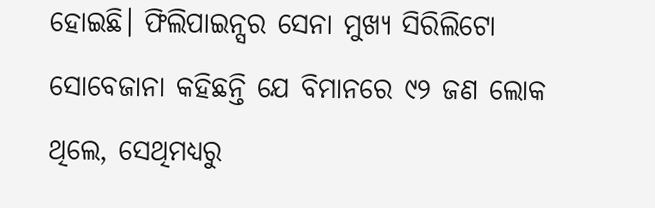ହୋଇଛି। ଫିଲିପାଇନ୍ସର ସେନା ମୁଖ୍ୟ ସିରିଲିଟୋ ସୋବେଜାନା କହିଛନ୍ତି ଯେ ବିମାନରେ ୯୨ ଜଣ ଲୋକ ଥିଲେ, ସେଥିମଧ୍ୟରୁ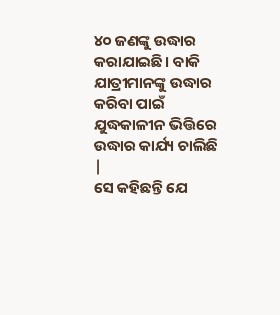୪୦ ଜଣଙ୍କୁ ଉଦ୍ଧାର କରାଯାଇଛି। ବାକି ଯାତ୍ରୀମାନଙ୍କୁ ଉଦ୍ଧାର କରିବା ପାଇଁ ଯୁଦ୍ଧକାଳୀନ ଭିତ୍ତିରେ ଉଦ୍ଧାର କାର୍ଯ୍ୟ ଚାଲିଛି |
ସେ କହିଛନ୍ତି ଯେ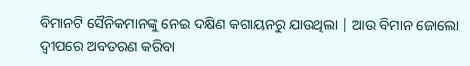ବିମାନଟି ସୈନିକମାନଙ୍କୁ ନେଇ ଦକ୍ଷିଣ କଗାୟନରୁ ଯାଉଥିଲା | ଆଉ ବିମାନ ଜୋଲୋ ଦ୍ୱୀପରେ ଅବତରଣ କରିବା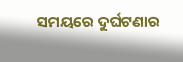ସମୟରେ ଦୁର୍ଘଟଣାର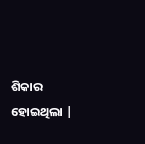ଶିକାର ହୋଇଥିଲା |